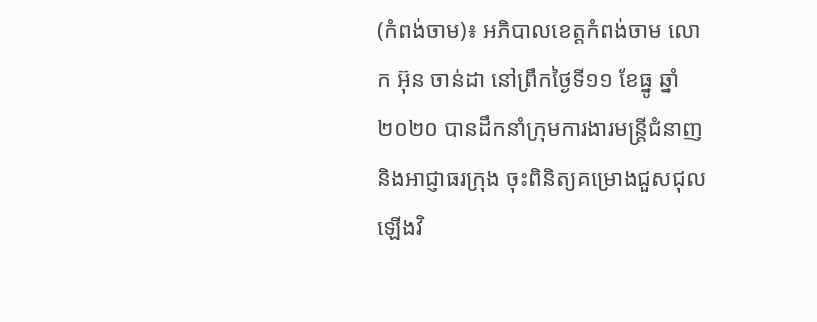(កំពង់ចាម)៖ អភិបាលខេត្តកំពង់ចាម លោក អ៊ុន ចាន់ដា នៅព្រឹកថ្ងៃទី១១ ខែធ្នូ ឆ្នាំ២០២០ បានដឹកនាំក្រុមការងារមន្ត្រីជំនាញ និងអាជ្ញាធរក្រុង ចុះពិនិត្យគម្រោងជួសជុលឡើងវិ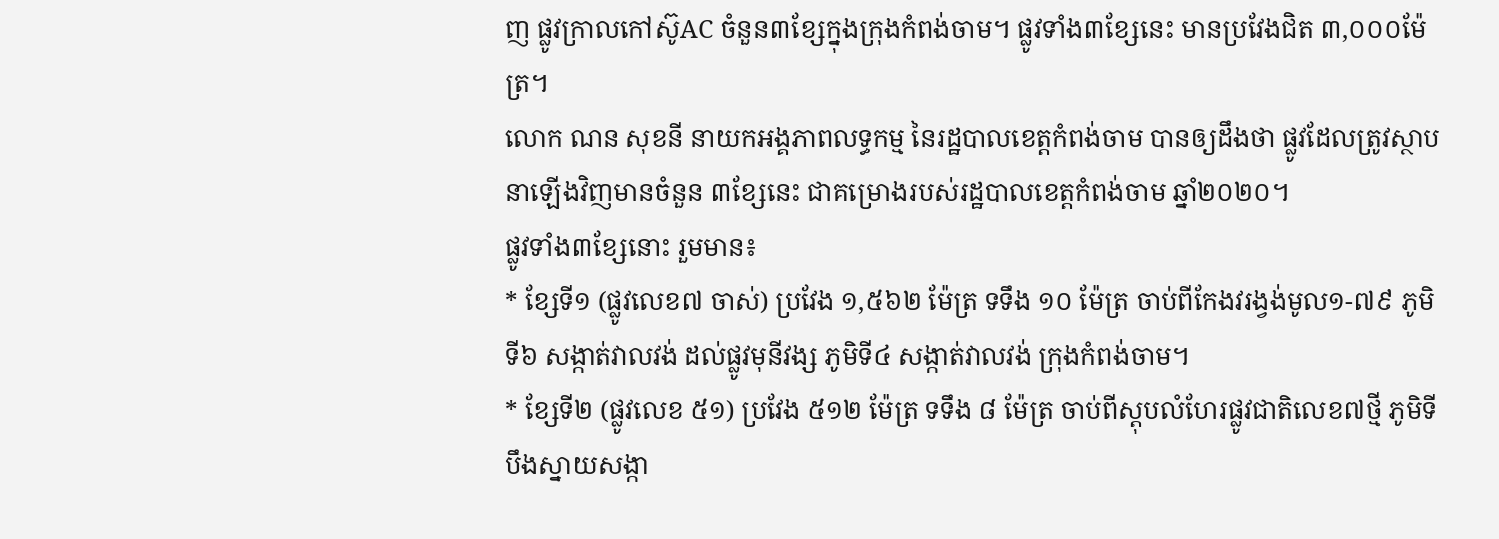ញ ផ្លូវក្រាលកៅស៊ូAC ចំនួន៣ខ្សែក្នុងក្រុងកំពង់ចាម។ ផ្លូវទាំង៣ខ្សែនេះ មានប្រវែងជិត ៣,០០០ម៉ែត្រ។
លោក ណន សុខនី នាយកអង្គភាពលទ្ធកម្ម នៃរដ្ឋបាលខេត្តកំពង់ចាម បានឲ្យដឹងថា ផ្លូវដែលត្រូវស្ថាបនាឡើងវិញមានចំនួន ៣ខ្សែនេះ ជាគម្រោងរបស់រដ្ឋបាលខេត្តកំពង់ចាម ឆ្នាំ២០២០។
ផ្លូវទាំង៣ខ្សែនោះ រួមមាន៖
* ខ្សែទី១ (ផ្លូវលេខ៧ ចាស់) ប្រវែង ១,៥៦២ ម៉ែត្រ ទទឹង ១០ ម៉ែត្រ ចាប់ពីកែងវរង្វង់មូល១-៧៩ ភូមិទី៦ សង្កាត់វាលវង់ ដល់ផ្លូវមុនីវង្ស ភូមិទី៤ សង្កាត់វាលវង់ ក្រុងកំពង់ចាម។
* ខ្សែទី២ (ផ្លូវលេខ ៥១) ប្រវែង ៥១២ ម៉ែត្រ ទទឹង ៨ ម៉ែត្រ ចាប់ពីស្តុបលំហែរផ្លូវជាតិលេខ៧ថ្មី ភូមិទីបឹងស្នាយសង្កា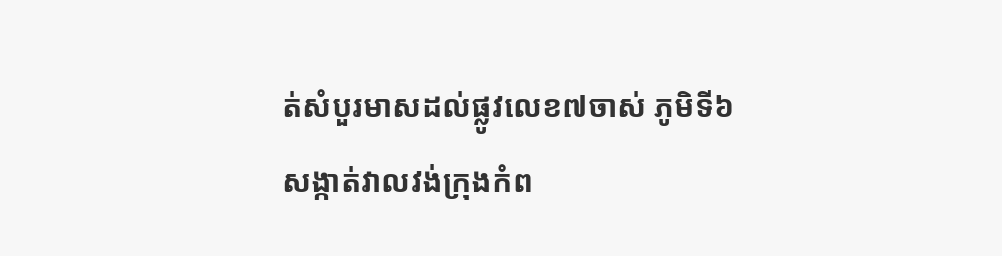ត់សំបួរមាសដល់ផ្លូវលេខ៧ចាស់ ភូមិទី៦ សង្កាត់វាលវង់ក្រុងកំព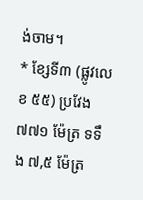ង់ចាម។
* ខ្សែទី៣ (ផ្លូវលេខ ៥៥) ប្រវែង ៧៧១ ម៉ែត្រ ទទឹង ៧,៥ ម៉ែត្រ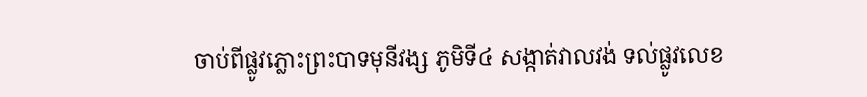ចាប់ពីផ្លូវភ្លោះព្រះបាទមុនីវង្ស ភូមិទី៤ សង្កាត់វាលវង់ ទល់ផ្លូវលេខ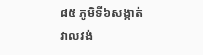៨៥ ភូមិទី៦សង្កាត់វាលវង់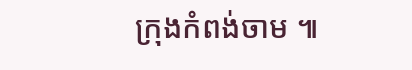ក្រុងកំពង់ចាម ៕